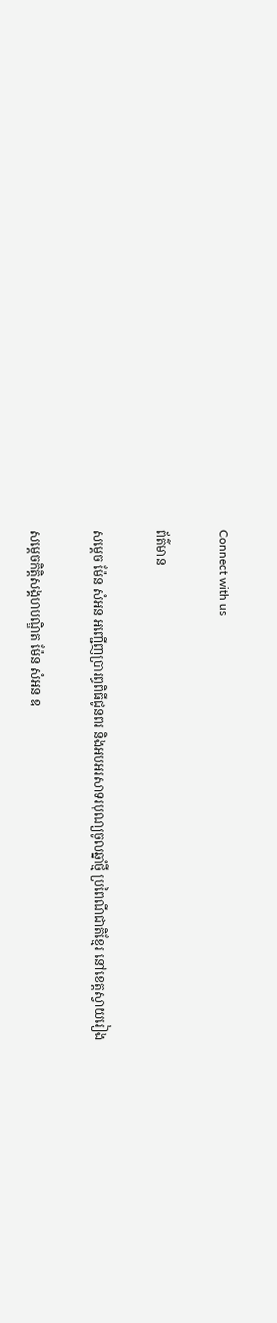Connect with us

ព័ត៌មាន

សម្តេច ម៉ែន សំអន អញ្ជើញប្រារព្ធពិធីជូនពរ និងអបអរសាទរបុណ្យចូលឆ្នាំថ្មី ប្រពៃណីជាតិខ្មែរ នៅខេត្តស្វាយរៀង

សម្តេចកិត្តិសង្គហបណ្ឌិត ម៉ែន សំអន ឧ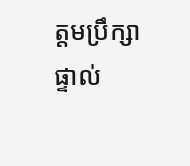ត្តមប្រឹក្សាផ្ទាល់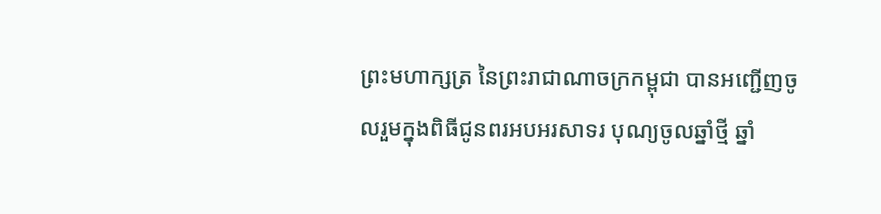ព្រះមហាក្សត្រ នៃព្រះរាជាណាចក្រកម្ពុជា បានអញ្ជើញចូលរួមក្នុងពិធីជូនពរអបអរសាទរ បុណ្យចូលឆ្នាំថ្មី ឆ្នាំ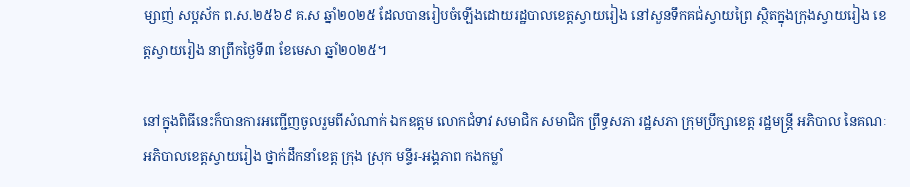ម្សាញ់ សប្តស័ក ព.ស.២៥៦៩ គ.ស ឆ្នាំ២០២៥ ដែលបានរៀបចំឡើងដោយរដ្ឋបាលខេត្តស្វាយរៀង នៅសួនទឹកគជ់ស្វាយព្រៃ ស្ថិតក្នុងក្រុងស្វាយរៀង ខេត្តស្វាយរៀង នាព្រឹកថ្ងៃទី៣ ខែមេសា ឆ្នាំ២០២៥។

នៅក្នុងពិធីនេះក៏បានការអញ្ជើញចូលរួមពីសំណាក់ ឯកឧត្ដម លោកជំទាវ សមាជិក សមាជិក ព្រឹទ្ធសភា រដ្ឋសភា ក្រុមប្រឹក្សាខេត្ត រដ្ឋមន្ត្រី អភិបាល នៃគណៈអភិបាលខេត្តស្វាយរៀង ថ្នាក់ដឹកនាំខេត្ត ក្រុង ស្រុក មន្ទីរ-អង្គភាព កងកម្លាំ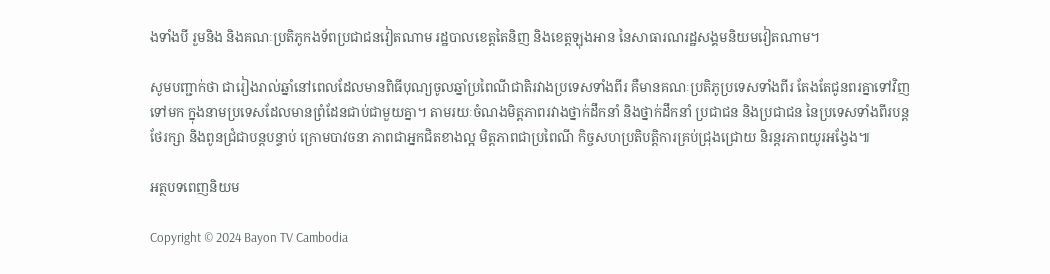ងទាំងបី រួមនិង និងគណៈប្រតិភូកងទ័ពប្រជាជនវៀតណាម រដ្ឋបាលខេត្តតៃនិញ និងខេត្តឡុងអាន នៃសាធារណរដ្ឋសង្គមនិយមវៀតណាម។

សូមបញ្ជាក់ថា ជារៀងរាល់ឆ្នាំនៅពេលដែលមានពិធីបុណ្យចូលឆ្នាំប្រពៃណីជាតិរវាងប្រទេសទាំងពីរ គឺមានគណៈប្រតិភូប្រទេសទាំងពីរ តែងតែជូនពរគ្នាទៅវិញទៅមក ក្នុងនាមប្រទេសដែលមានព្រំដែនជាប់ជាមួយគ្នា។ តាមរយៈចំណងមិត្តភាពរវាងថ្នាក់ដឹកនាំ និងថ្នាក់ដឹកនាំ ប្រជាជន និងប្រជាជន នៃប្រទេសទាំងពីរបន្តថែរក្សា និងពូនជ្រំជាបន្តបន្ទាប់ ក្រោមបាវចនា ភាពជាអ្នកជិតខាងល្អ មិត្តភាពជាប្រពៃណី កិច្ចសហប្រតិបត្តិការគ្រប់ជ្រុងជ្រោយ និរន្តរភាពយូរអង្វែង៕

អត្ថបទពេញនិយម

Copyright © 2024 Bayon TV Cambodia